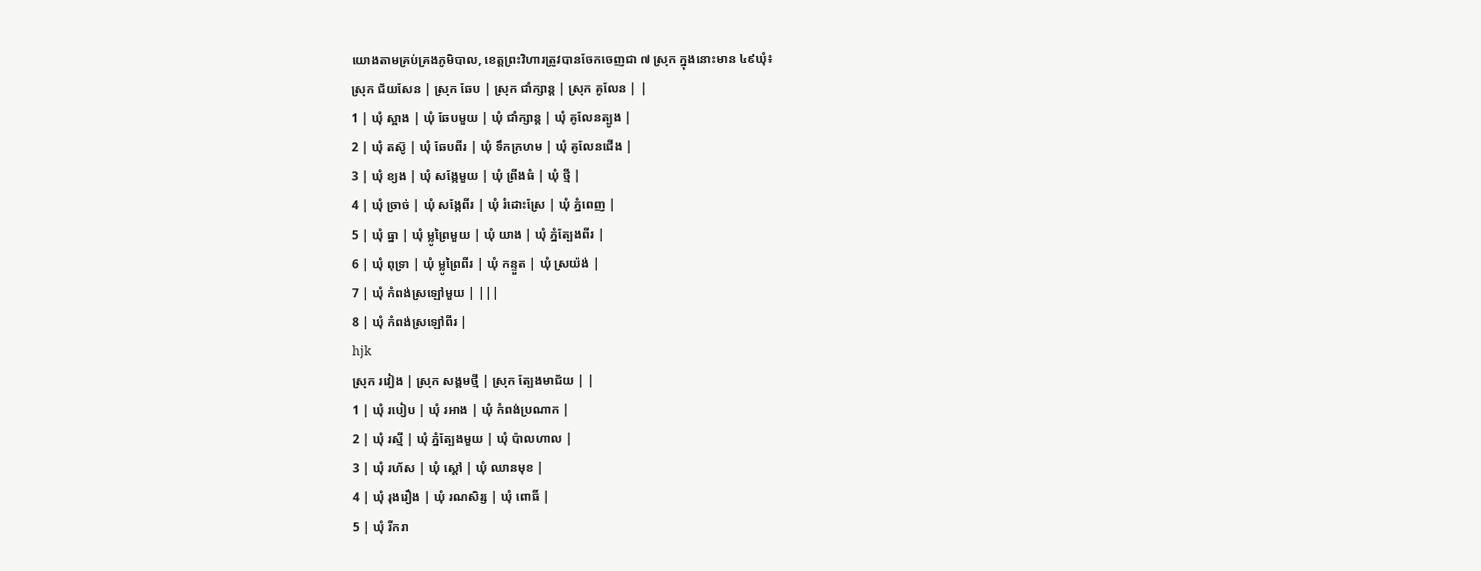យោងតាមគ្រប់គ្រងភូមិបាល, ខេត្តព្រះវិហារត្រូវបានចែកចេញជា ៧ ស្រុក ក្នុងនោះមាន ៤៩ឃុំ៖
ស្រុក ជ័យសែន | ស្រុក ឆែប | ស្រុក ជាំក្សាន្ត | ស្រុក គូលែន | |
1 | ឃុំ ស្អាង | ឃុំ ឆែបមួយ | ឃុំ ជាំក្សាន្ត | ឃុំ គូលែនត្បូង |
2 | ឃុំ តស៊ូ | ឃុំ ឆែបពីរ | ឃុំ ទឹកក្រហម | ឃុំ គូលែនជើង |
3 | ឃុំ ខ្យង | ឃុំ សង្កែមួយ | ឃុំ ព្រីងធំ | ឃុំ ថ្មី |
4 | ឃុំ ច្រាច់ | ឃុំ សង្កែពីរ | ឃុំ រំដោះស្រែ | ឃុំ ភ្នំពេញ |
5 | ឃុំ ធ្នា | ឃុំ ម្លូព្រៃមួយ | ឃុំ យាង | ឃុំ ភ្នំត្បែងពីរ |
6 | ឃុំ ពុទ្រា | ឃុំ ម្លូព្រៃពីរ | ឃុំ កន្ទួត | ឃុំ ស្រយ៉ង់ |
7 | ឃុំ កំពង់ស្រឡៅមួយ | |||
8 | ឃុំ កំពង់ស្រឡៅពីរ |
hjk
ស្រុក រវៀង | ស្រុក សង្គមថ្មី | ស្រុក ត្បែងមាជ័យ | |
1 | ឃុំ របៀប | ឃុំ រអាង | ឃុំ កំពង់ប្រណាក |
2 | ឃុំ រស្មី | ឃុំ ភ្នំត្បែងមួយ | ឃុំ ប៉ាលហាល |
3 | ឃុំ រហ័ស | ឃុំ ស្តៅ | ឃុំ ឈានមុខ |
4 | ឃុំ រុងរឿង | ឃុំ រណសិរ្ស | ឃុំ ពោធិ៍ |
5 | ឃុំ រីករា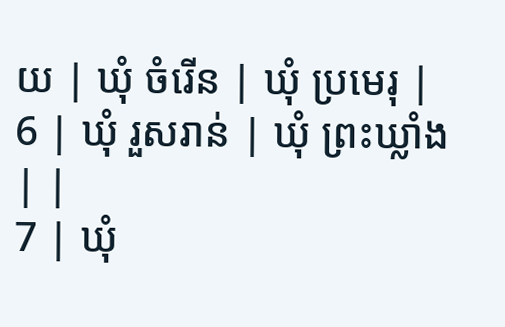យ | ឃុំ ចំរើន | ឃុំ ប្រមេរុ |
6 | ឃុំ រួសរាន់ | ឃុំ ព្រះឃ្លាំង | |
7 | ឃុំ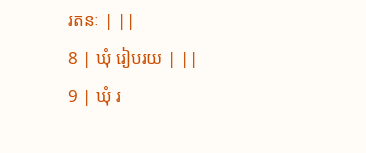រតនៈ | ||
8 | ឃុំ រៀបរយ | ||
9 | ឃុំ រ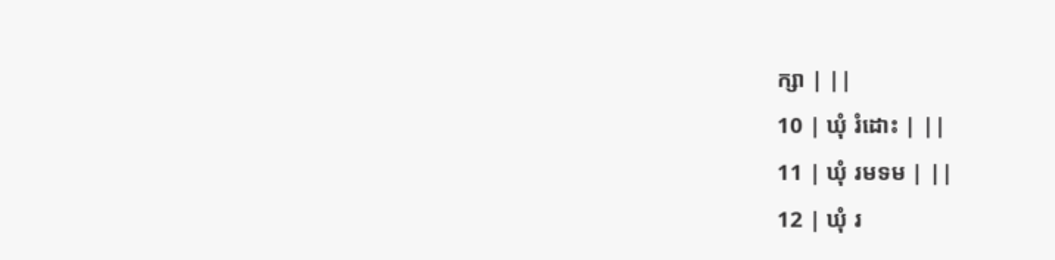ក្សា | ||
10 | ឃុំ រំដោះ | ||
11 | ឃុំ រមទម | ||
12 | ឃុំ រ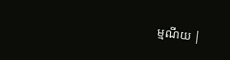ម្មណីយ |